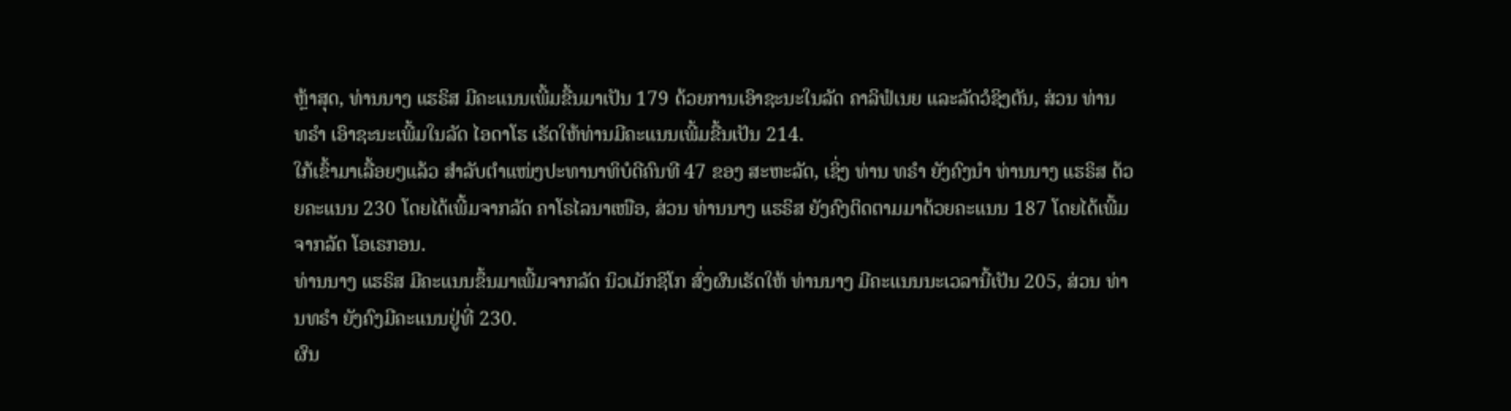ຫຼ້າສຸດ, ທ່ານນາງ ແຮຣິສ ມີຄະແນນເພີ້ມຂື້ນມາເປັນ 179 ດ້ວຍການເອົາຊະນະໃນລັດ ຄາລິຟໍເນຍ ແລະລັດວໍຊິງຕັນ, ສ່ວນ ທ່ານ ທຣໍາ ເອົາຊະນະເພີ້ມໃນລັດ ໄອດາໂຮ ເຮັດໃຫ້ທ່ານມີຄະແນນເພີ້ມຂື້ນເປັນ 214.
ໃກ້ເຂົ້າມາເລື້ອຍໆແລ້ວ ສໍາລັບຕໍາແໜ່ງປະທານາທິບໍດີຄົນທີ 47 ຂອງ ສະຫະລັດ, ເຊິ່ງ ທ່ານ ທຣໍາ ຍັງຄົງນໍາ ທ່ານນາງ ແຮຣິສ ດ້ວຍຄະແນນ 230 ໂດຍໄດ້ເພີ້ມຈາກລັດ ຄາໂຣໄລນາເໜືອ, ສ່ວນ ທ່ານນາງ ແຮຣິສ ຍັງຄົງຕິດຕາມມາດ້ວຍຄະແນນ 187 ໂດຍໄດ້ເພີ້ມຈາກລັດ ໂອເຣກອນ.
ທ່ານນາງ ແຮຣິສ ມີຄະແນນຂຶ້ນມາເພີ້ມຈາກລັດ ນິວເມັກຊິໂກ ສົ່ງຜົນເຮັດໃຫ້ ທ່ານນາງ ມີຄະແນນນະເວລານີ້ເປັນ 205, ສ່ວນ ທ່ານທຣໍາ ຍັງຄົງມີຄະແນນຢູ່ທີ່ 230.
ຜົນ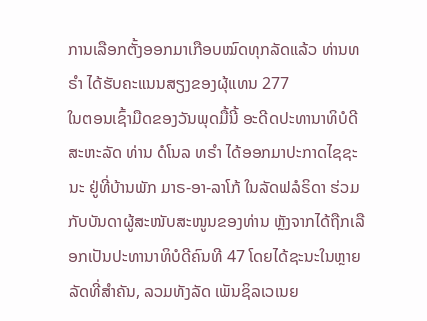ການເລືອກຕັ້ງອອກມາເກືອບໝົດທຸກລັດແລ້ວ ທ່ານທຣຳ ໄດ້ຮັບຄະແນນສຽງຂອງຜຸ້ແທນ 277
ໃນຕອນເຊົ້າມືດຂອງວັນພຸດມື້ນີ້ ອະດີດປະທານາທິບໍດີ ສະຫະລັດ ທ່ານ ດໍໂນລ ທຣຳ ໄດ້ອອກມາປະກາດໄຊຊະນະ ຢູ່ທີ່ບ້ານພັກ ມາຣ-ອາ-ລາໂກ້ ໃນລັດຟລໍຣິດາ ຮ່ວມກັບບັນດາຜູ້ສະໜັບສະໜູນຂອງທ່ານ ຫຼັງຈາກໄດ້ຖືກເລືອກເປັນປະທານາທິບໍດີຄົນທີ 47 ໂດຍໄດ້ຊະນະໃນຫຼາຍລັດທີ່ສຳຄັນ, ລວມທັງລັດ ເພັນຊິລເວເນຍ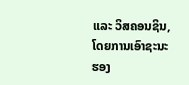ແລະ ວິສຄອນຊິນ, ໂດຍການເອົາຊະນະຮອງ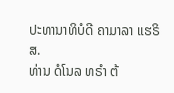ປະທານາທິບໍດີ ຄາມາລາ ແຮຣິສ.
ທ່ານ ດໍໂນລ ທຣຳ ຕ້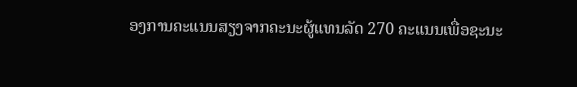ອງການຄະແນນສຽງຈາກຄະນະຜູ້ແທນລັດ 270 ຄະແນນເພື່ອຊະນະ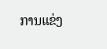ການແຂ່ງ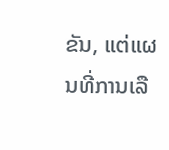ຂັນ, ແຕ່ແຜນທີ່ການເລື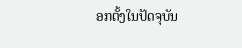ອກຕັ້ງໃນປັດຈຸບັນ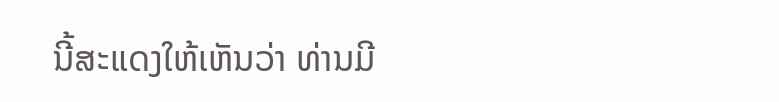ນີ້ສະແດງໃຫ້ເຫັນວ່າ ທ່ານມີ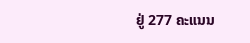ຢູ່ 277 ຄະແນນ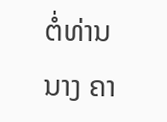ຕໍ່ທ່ານນາງ ຄາ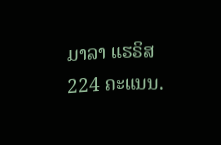ມາລາ ແຮຣິສ 224 ຄະແນນ.